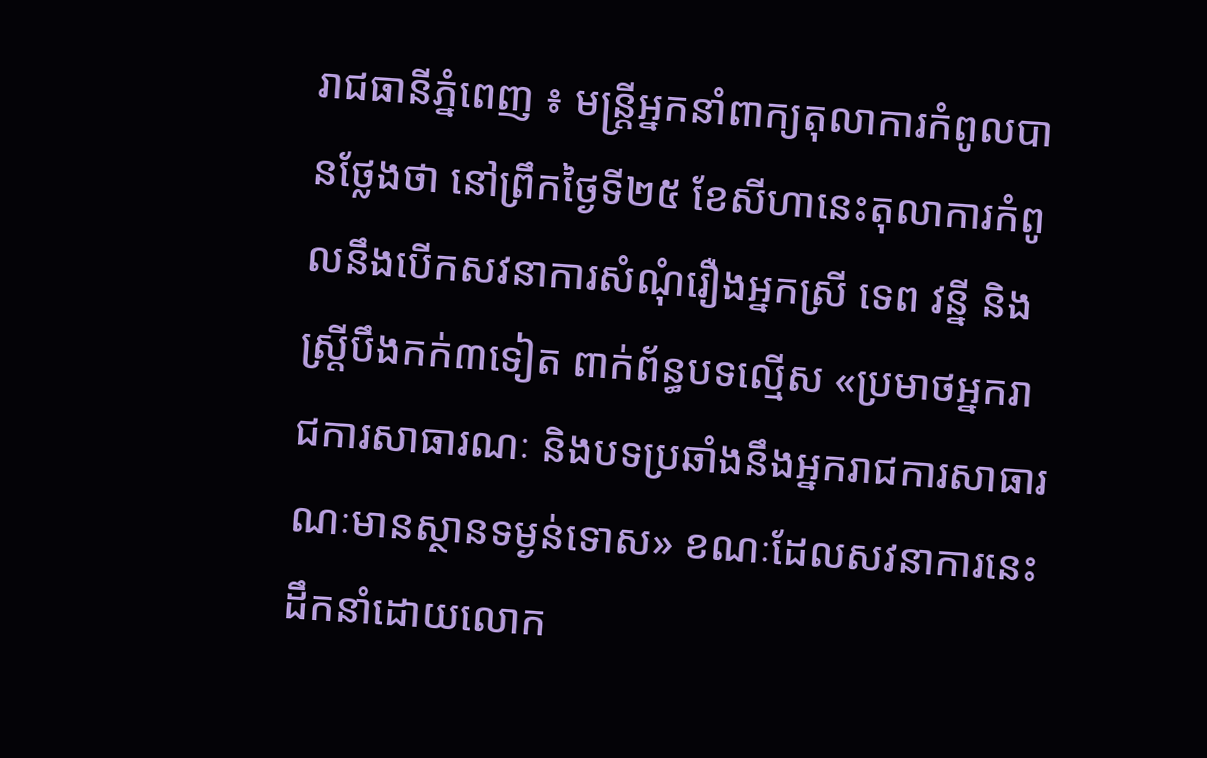រាជធានីភ្នំពេញ ៖ មន្ត្រីអ្នកនាំពាក្យតុលាការកំពូលបានថ្លែងថា នៅព្រឹកថ្ងៃទី២៥ ខែសីហានេះតុលាការកំពូលនឹងបើកសវនាការសំណុំរឿងអ្នកស្រី ទេព វន្នី និងស្ត្រីបឹងកក់៣ទៀត ពាក់ព័ន្ធបទល្មើស «ប្រមាថអ្នករាជការសាធារណៈ និងបទប្រឆាំងនឹងអ្នករាជការសាធារណៈមានស្ថានទម្ងន់ទោស» ខណៈដែលសវនាការនេះដឹកនាំដោយលោក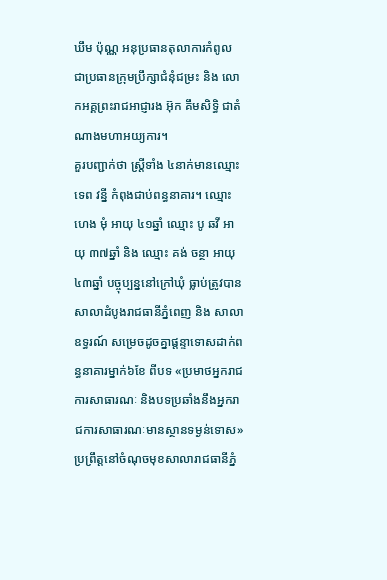ឃឹម ប៉ុណ្ណ អនុប្រធានតុលាការកំពូល ជាប្រធានក្រុមប្រឹក្សាជំនុំជម្រះ និង លោកអគ្គព្រះរាជអាជ្ញារង អ៊ុក គឹមសិទ្ធិ ជាតំណាងមហាអយ្យការ។
គួរបញ្ជាក់ថា ស្ត្រីទាំង ៤នាក់មានឈ្មោះ ទេព វន្នី កំពុងជាប់ពន្ធនាគារ។ ឈ្មោះ ហេង មុំ អាយុ ៤១ឆ្នាំ ឈ្មោះ បូ ឆវី អាយុ ៣៧ឆ្នាំ និង ឈ្មោះ គង់ ចន្ថា អាយុ ៤៣ឆ្នាំ បច្ចុប្បន្ននៅក្រៅឃុំ ធ្លាប់ត្រូវបានសាលាដំបូងរាជធានីភ្នំពេញ និង សាលាឧទ្ធរណ៍ សម្រេចដូចគ្នាផ្តន្ទាទោសដាក់ពន្ធនាគារម្នាក់៦ខែ ពីបទ «ប្រមាថអ្នករាជការសាធារណៈ និងបទប្រឆាំងនឹងអ្នករាជការសាធារណៈមានស្ថានទម្ងន់ទោស» ប្រព្រឹត្តនៅចំណុចមុខសាលារាជធានីភ្នំ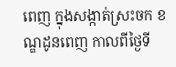ពេញ ក្នុងសង្កាត់ស្រះចក ខណ្ឌដូនពេញ កាលពីថ្ងៃទី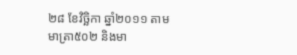២៨ ខែវិច្ឆិកា ឆ្នាំ២០១១ តាមមាត្រា៥០២ និងមា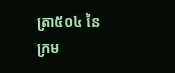ត្រា៥០៤ នៃក្រម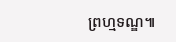ព្រហ្មទណ្ឌ៕